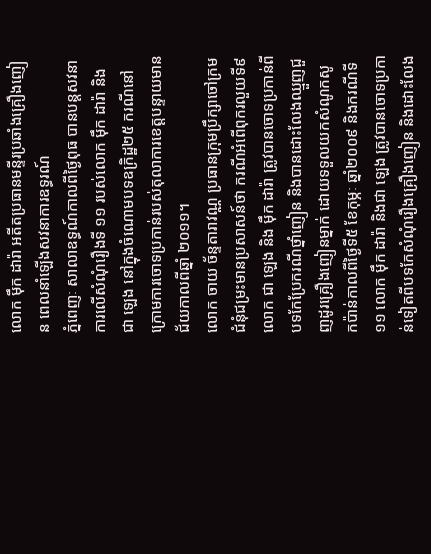លោក ម៉ឹក ដារ៉ា អតីតប្រធានមន្ទីរប្រឆាំងគ្រឿងញៀន ពេលនាំឡើងសវនាការឧទ្ធរណ៍
ភ្នំពេញៈ សាលាឧទ្ធណ៍កាលពីថ្ងៃពុធ បានបន្តសវនាការលើសំណុំរឿងទី ១១ របស់លោក ម៉ឹក ដារ៉ា និងជា ឡេង នៅក្នុងចំណោមបទឧក្រិដ្ឋ២៥ ករណីនៅក្រោមការចោទប្រកាន់របស់តុលាការខេត្តបន្ទាយមានជ័យកាលពីឆ្នាំ ២០១១។
លោក ចាយ ច័ន្ទតារាវណ្ណ ប្រធានក្រុមប្រឹក្សាចៅក្រមជំនុំជម្រះមានប្រសាសន៍ថា ករណីអំពើពុករលួយទី៩ លោក ជា ឡេង និង ម៉ឹក ដារ៉ា ត្រូវបានចោទប្រកាន់ពីបទកែប្រែករណីថ្នាំញៀន និងបានដោះលែងឈ្មួញជួញដូរគ្រឿងញៀនម្នាក់ ដោយទទួលយកសំណូកសូកប៉ាន់កាលពីថ្ងៃទី៥ ខែកុម្ភៈ ឆ្នាំ២០០៩ និងករណីទី១១ លោក ម៉ឹក ដារ៉ា និងជា ឡេង ត្រូវបានចោទប្រកាន់ទៀតពីបទកែសំណុំរឿងគ្រឿងញៀន និងដោះលែង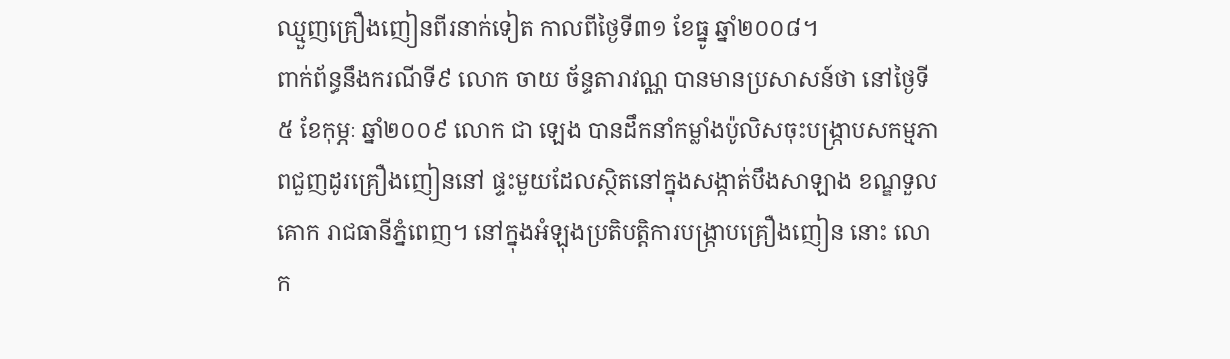ឈ្មួញគ្រឿងញៀនពីរនាក់ទៀត កាលពីថ្ងៃទី៣១ ខែធ្នូ ឆ្នាំ២០០៨។
ពាក់ព័ន្ធនឹងករណីទី៩ លោក ចាយ ច័ន្ទតារាវណ្ណ បានមានប្រសាសន៍ថា នៅថ្ងៃទី៥ ខែកុម្ភៈ ឆ្នាំ២០០៩ លោក ជា ឡេង បានដឹកនាំកម្លាំងប៉ូលិសចុះបង្ក្រាបសកម្មភាពជួញដូរគ្រឿងញៀននៅ ផ្ទះមួយដែលស្ថិតនៅក្នុងសង្កាត់បឹងសាឡាង ខណ្ឌទួលគោក រាជធានីភ្នំពេញ។ នៅក្នុងអំឡុងប្រតិបត្តិការបង្ក្រាបគ្រឿងញៀន នោះ លោក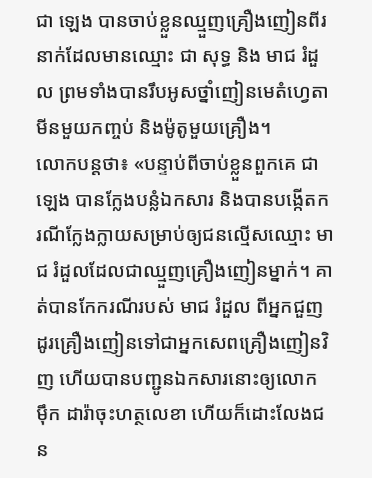ជា ឡេង បានចាប់ខ្លួនឈ្មួញគ្រឿងញៀនពីរនាក់ដែលមានឈ្មោះ ជា សុទ្ធ និង មាជ រំដួល ព្រមទាំងបានរឹបអូសថ្នាំញៀនមេតំហ្វេតាមីនមួយកញ្ចប់ និងម៉ូតូមួយគ្រឿង។
លោកបន្តថា៖ «បន្ទាប់ពីចាប់ខ្លួនពួកគេ ជា ឡេង បានក្លែងបន្លំឯកសារ និងបានបង្កើតករណីក្លែងក្លាយសម្រាប់ឲ្យជនល្មើសឈ្មោះ មាជ រំដួលដែលជាឈ្មួញគ្រឿងញៀនម្នាក់។ គាត់បានកែករណីរបស់ មាជ រំដួល ពីអ្នកជួញដូរគ្រឿងញៀនទៅជាអ្នកសេពគ្រឿងញៀនវិញ ហើយបានបញ្ជូនឯកសារនោះឲ្យលោក ម៉ឹក ដារ៉ាចុះហត្ថលេខា ហើយក៏ដោះលែងជន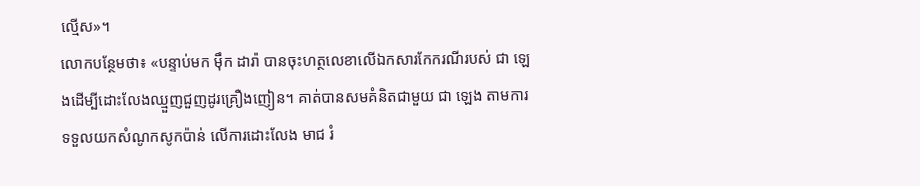ល្មើស»។
លោកបន្ថែមថា៖ «បន្ទាប់មក ម៉ឹក ដារ៉ា បានចុះហត្ថលេខាលើឯកសារកែករណីរបស់ ជា ឡេងដើម្បីដោះលែងឈ្មួញជួញដូរគ្រឿងញៀន។ គាត់បានសមគំនិតជាមួយ ជា ឡេង តាមការទទួលយកសំណូកសូកប៉ាន់ លើការដោះលែង មាជ រំ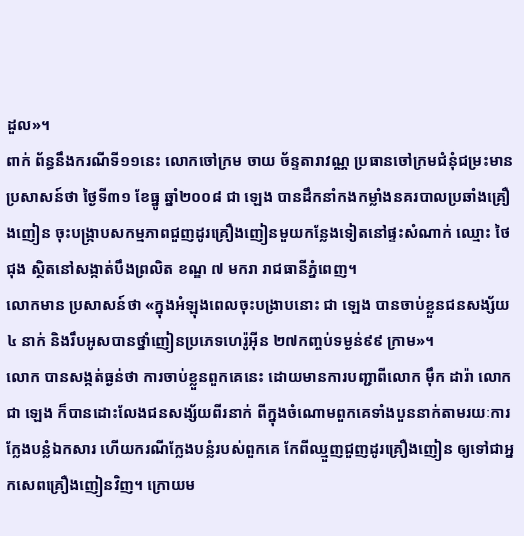ដួល»។
ពាក់ ព័ន្ធនឹងករណីទី១១នេះ លោកចៅក្រម ចាយ ច័ន្ទតារាវណ្ណ ប្រធានចៅក្រមជំនុំជម្រះមានប្រសាសន៍ថា ថ្ងៃទី៣១ ខែធ្នូ ឆ្នាំ២០០៨ ជា ឡេង បានដឹកនាំកងកម្លាំងនគរបាលប្រឆាំងគ្រឿងញៀន ចុះបង្ក្រាបសកម្មភាពជួញដូរគ្រឿងញៀនមួយកន្លែងទៀតនៅផ្ទះសំណាក់ ឈ្មោះ ថៃ ជុង ស្ថិតនៅសង្កាត់បឹងព្រលិត ខណ្ឌ ៧ មករា រាជធានីភ្នំពេញ។
លោកមាន ប្រសាសន៍ថា «ក្នុងអំឡុងពេលចុះបង្រាបនោះ ជា ឡេង បានចាប់ខ្លួនជនសង្ស័យ៤ នាក់ និងរឹបអូសបានថ្នាំញៀនប្រភេទហេរ៉ូអ៊ីន ២៧កញ្ចប់ទម្ងន់៩៩ ក្រាម»។
លោក បានសង្កត់ធ្ងន់ថា ការចាប់ខ្លួនពួកគេនេះ ដោយមានការបញ្ជាពីលោក ម៉ឹក ដារ៉ា លោក ជា ឡេង ក៏បានដោះលែងជនសង្ស័យពីរនាក់ ពីក្នុងចំណោមពួកគេទាំងបួននាក់តាមរយៈការក្លែងបន្លំឯកសារ ហើយករណីក្លែងបន្លំរបស់ពួកគេ កែពីឈ្មួញជួញដូរគ្រឿងញៀន ឲ្យទៅជាអ្នកសេពគ្រឿងញៀនវិញ។ ក្រោយម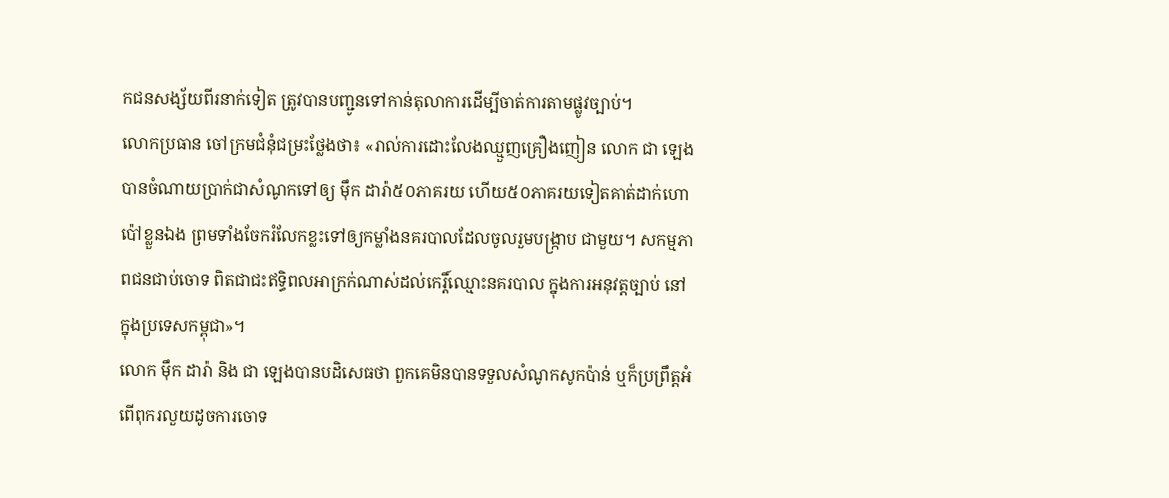កជនសង្ស័យពីរនាក់ទៀត ត្រូវបានបញ្ជូនទៅកាន់តុលាការដើម្បីចាត់ការតាមផ្លូវច្បាប់។
លោកប្រធាន ចៅក្រមជំនុំជម្រះថ្លែងថា៖ «រាល់ការដោះលែងឈ្មួញគ្រឿងញៀន លោក ជា ឡេង បានចំណាយប្រាក់ជាសំណូកទៅឲ្យ ម៉ឹក ដារ៉ា៥០ភាគរយ ហើយ៥០ភាគរយទៀតគាត់ដាក់ហោប៉ៅខ្លួនឯង ព្រមទាំងចែករំលែកខ្លះទៅឲ្យកម្លាំងនគរបាលដែលចូលរួមបង្រ្កាប ជាមួយ។ សកម្មភាពជនជាប់ចោទ ពិតជាជះឥទ្ធិពលអាក្រក់ណាស់ដល់កេរ្តិ៍ឈ្មោះនគរបាល ក្នុងការអនុវត្តច្បាប់ នៅក្នុងប្រទេសកម្ពុជា»។
លោក ម៉ឹក ដារ៉ា និង ជា ឡេងបានបដិសេធថា ពួកគេមិនបានទទួលសំណូកសូកប៉ាន់ ឬក៏ប្រព្រឹត្តអំពើពុករលួយដូចការចោទ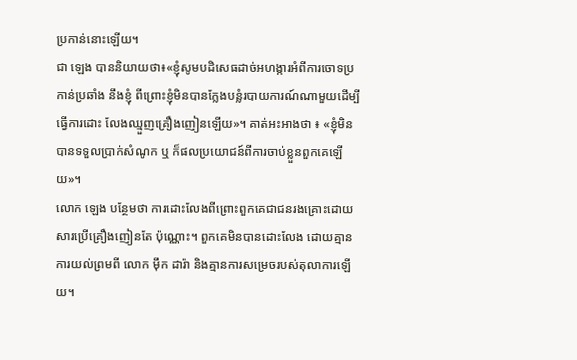ប្រកាន់នោះឡើយ។
ជា ឡេង បាននិយាយថា៖«ខ្ញុំសូមបដិសេធដាច់អហង្ការអំពីការចោទប្រកាន់ប្រឆាំង នឹងខ្ញុំ ពីព្រោះខ្ញុំមិនបានក្លែងបន្លំរបាយការណ៍ណាមួយដើម្បីធ្វើការដោះ លែងឈ្មួញគ្រឿងញៀនឡើយ»។ គាត់អះអាងថា ៖ «ខ្ញុំមិនបានទទួលប្រាក់សំណូក ឬ ក៏ផលប្រយោជន៍ពីការចាប់ខ្លួនពួកគេឡើយ»។
លោក ឡេង បន្ថែមថា ការដោះលែងពីព្រោះពួកគេជាជនរងគ្រោះដោយសារប្រើគ្រឿងញៀនតែ ប៉ុណ្ណោះ។ ពួកគេមិនបានដោះលែង ដោយគ្មានការយល់ព្រមពី លោក ម៉ឹក ដារ៉ា និងគ្មានការសម្រេចរបស់តុលាការឡើយ។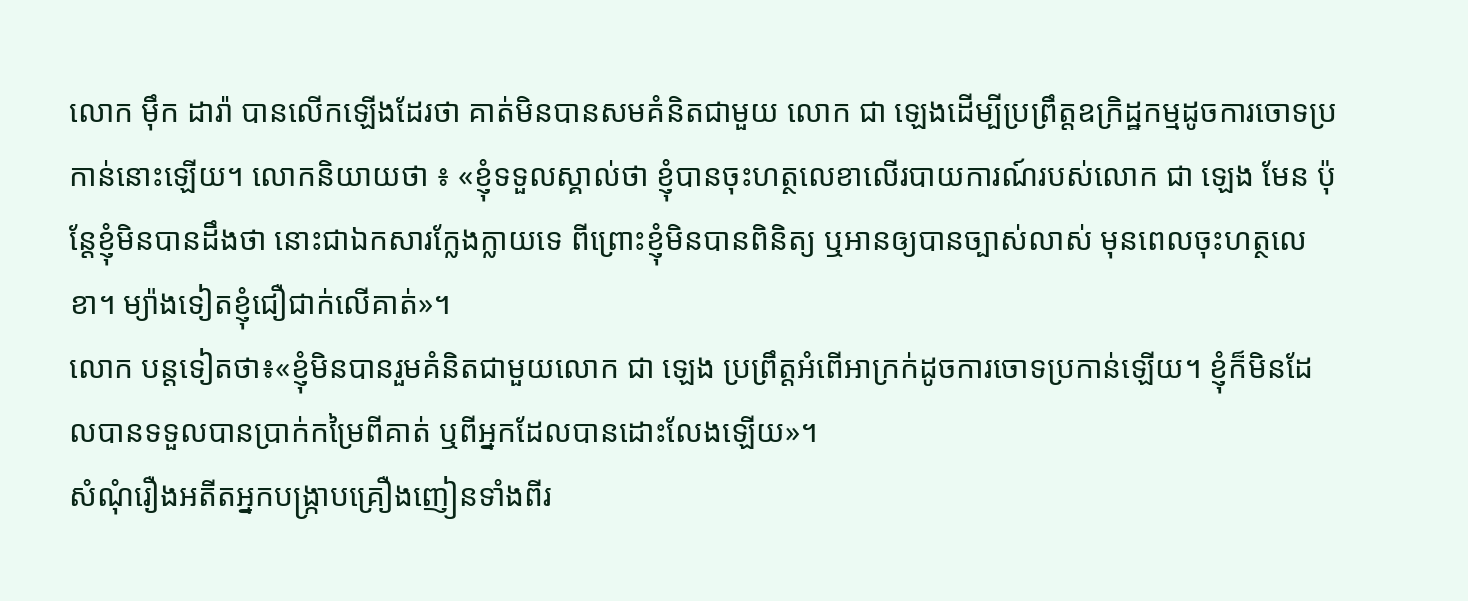លោក ម៉ឹក ដារ៉ា បានលើកឡើងដែរថា គាត់មិនបានសមគំនិតជាមួយ លោក ជា ឡេងដើម្បីប្រព្រឹត្តឧក្រិដ្ឋកម្មដូចការចោទប្រកាន់នោះឡើយ។ លោកនិយាយថា ៖ «ខ្ញុំទទួលស្គាល់ថា ខ្ញុំបានចុះហត្ថលេខាលើរបាយការណ៍របស់លោក ជា ឡេង មែន ប៉ុន្តែខ្ញុំមិនបានដឹងថា នោះជាឯកសារក្លែងក្លាយទេ ពីព្រោះខ្ញុំមិនបានពិនិត្យ ឬអានឲ្យបានច្បាស់លាស់ មុនពេលចុះហត្ថលេខា។ ម្យ៉ាងទៀតខ្ញុំជឿជាក់លើគាត់»។
លោក បន្តទៀតថា៖«ខ្ញុំមិនបានរួមគំនិតជាមួយលោក ជា ឡេង ប្រព្រឹត្តអំពើអាក្រក់ដូចការចោទប្រកាន់ឡើយ។ ខ្ញុំក៏មិនដែលបានទទួលបានប្រាក់កម្រៃពីគាត់ ឬពីអ្នកដែលបានដោះលែងឡើយ»។
សំណុំរឿងអតីតអ្នកបង្ក្រាបគ្រឿងញៀនទាំងពីរ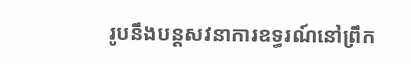រូបនឹងបន្តសវនាការឧទ្ធរណ៍នៅព្រឹក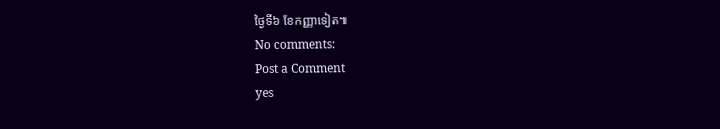ថ្ងៃទី៦ ខែកញ្ញាទៀត៕
No comments:
Post a Comment
yes